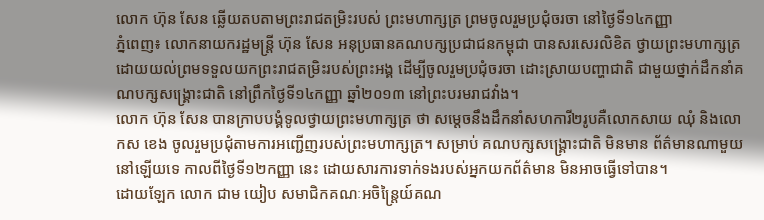លោក ហ៊ុន សែន ឆ្លើយតបតាមព្រះរាជតម្រិះរបស់ ព្រះមហាក្សត្រ ព្រមចូលរួមប្រជុំចរចា នៅថ្ងៃទី១៤កញ្ញា
ភ្នំពេញ៖ លោកនាយករដ្ឋមន្ត្រី ហ៊ុន សែន អនុប្រធានគណបក្សប្រជាជនកម្ពុជា បានសរសេរលិខិត ថ្វាយព្រះមហាក្សត្រ ដោយយល់ព្រមទទួលយកព្រះរាជតម្រិះរបស់ព្រះអង្គ ដើម្បីចូលរួមប្រជុំចរចា ដោះស្រាយបញ្ហាជាតិ ជាមួយថ្នាក់ដឹកនាំគណបក្សសង្គ្រោះជាតិ នៅព្រឹកថ្ងៃទី១៤កញ្ញា ឆ្នាំ២០១៣ នៅព្រះបរមរាជវាំង។
លោក ហ៊ុន សែន បានក្រាបបង្គំទូលថ្វាយព្រះមហាក្សត្រ ថា សម្តេចនឹងដឹកនាំសហការី២រូបគឺលោកសាយ ឈុំ និងលោកស ខេង ចូលរួមប្រជុំតាមការអញ្ជើញរបស់ព្រះមហាក្សត្រ។ សម្រាប់ គណបក្សសង្គ្រោះជាតិ មិនមាន ព័ត៌មានណាមួយ នៅឡើយទេ កាលពីថ្ងៃទី១២កញ្ញា នេះ ដោយសារការទាក់ទងរបស់អ្នកយកព័ត៌មាន មិនអាចធ្វើទៅបាន។
ដោយឡែក លោក ជាម យៀប សមាជិកគណៈអចិន្ត្រៃយ៍គណ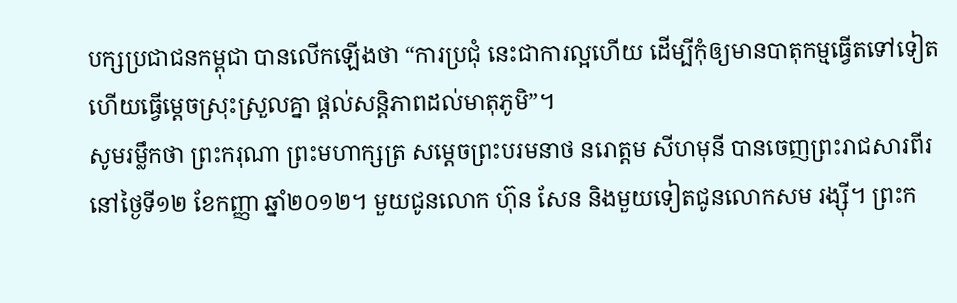បក្សប្រជាជនកម្ពុជា បានលើកឡើងថា “ការប្រជុំ នេះជាការល្អហើយ ដើម្បីកុំឲ្យមានបាតុកម្មធ្វើតទៅទៀត ហើយធ្វើម្តេចស្រុះស្រួលគ្នា ផ្តល់សន្តិភាពដល់មាតុភូមិ”។
សូមរម្លឹកថា ព្រះករុណា ព្រះមហាក្សត្រ សម្តេចព្រះបរមនាថ នរោត្តម សីហមុនី បានចេញព្រះរាជសារពីរ នៅថ្ងៃទី១២ ខែកញ្ញា ឆ្នាំ២០១២។ មួយជូនលោក ហ៊ុន សែន និងមួយទៀតជូនលោកសម រង្ស៊ី។ ព្រះក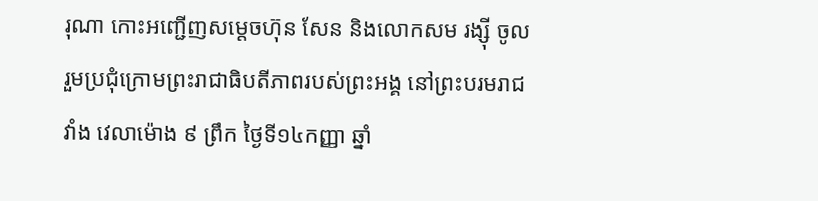រុណា កោះអញ្ជើញសម្តេចហ៊ុន សែន និងលោកសម រង្ស៊ី ចូលរួមប្រជុំក្រោមព្រះរាជាធិបតីភាពរបស់ព្រះអង្គ នៅព្រះបរមរាជវាំង វេលាម៉ោង ៩ ព្រឹក ថ្ងៃទី១៤កញ្ញា ឆ្នាំ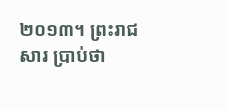២០១៣។ ព្រះរាជសារ ប្រាប់ថា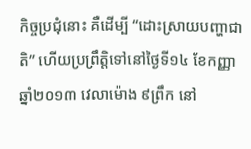កិច្ចប្រជុំនោះ គឺដើម្បី “ដោះស្រាយបញ្ហាជាតិ” ហើយប្រព្រឹត្តិទៅនៅថ្ងៃទី១៤ ខែកញ្ញា ឆ្នាំ២០១៣ វេលាម៉ោង ៩ព្រឹក នៅ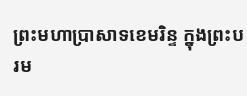ព្រះមហាប្រាសាទខេមរិន្ទ ក្នុងព្រះបរម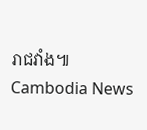រាជវាំង៕ Cambodia News